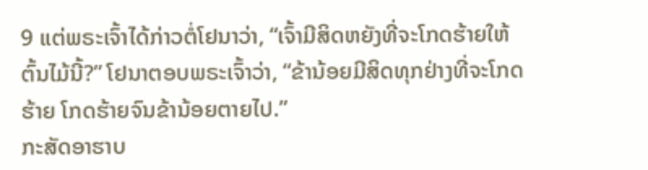9 ແຕ່ພຣະເຈົ້າໄດ້ກ່າວຕໍ່ໂຢນາວ່າ, “ເຈົ້າມີສິດຫຍັງທີ່ຈະໂກດຮ້າຍໃຫ້ຕົ້ນໄມ້ນີ້?” ໂຢນາຕອບພຣະເຈົ້າວ່າ, “ຂ້ານ້ອຍມີສິດທຸກຢ່າງທີ່ຈະໂກດຮ້າຍ ໂກດຮ້າຍຈົນຂ້ານ້ອຍຕາຍໄປ.”
ກະສັດອາຮາບ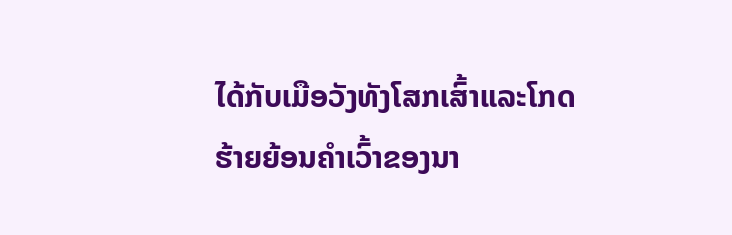ໄດ້ກັບເມືອວັງທັງໂສກເສົ້າແລະໂກດຮ້າຍຍ້ອນຄຳເວົ້າຂອງນາ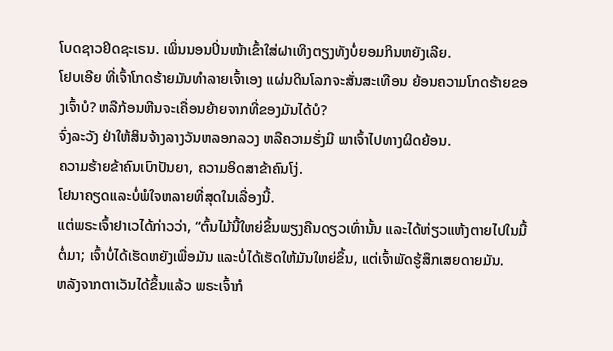ໂບດຊາວຢິດຊະເຣນ. ເພິ່ນນອນປິ່ນໜ້າເຂົ້າໃສ່ຝາເທິງຕຽງທັງບໍ່ຍອມກິນຫຍັງເລີຍ.
ໂຢບເອີຍ ທີ່ເຈົ້າໂກດຮ້າຍມັນທຳລາຍເຈົ້າເອງ ແຜ່ນດິນໂລກຈະສັ່ນສະເທືອນ ຍ້ອນຄວາມໂກດຮ້າຍຂອງເຈົ້າບໍ? ຫລືກ້ອນຫີນຈະເຄື່ອນຍ້າຍຈາກທີ່ຂອງມັນໄດ້ບໍ?
ຈົ່ງລະວັງ ຢ່າໃຫ້ສິນຈ້າງລາງວັນຫລອກລວງ ຫລືຄວາມຮັ່ງມີ ພາເຈົ້າໄປທາງຜິດຍ້ອນ.
ຄວາມຮ້າຍຂ້າຄົນເບົາປັນຍາ, ຄວາມອິດສາຂ້າຄົນໂງ່.
ໂຢນາຄຽດແລະບໍ່ພໍໃຈຫລາຍທີ່ສຸດໃນເລື່ອງນີ້.
ແຕ່ພຣະເຈົ້າຢາເວໄດ້ກ່າວວ່າ, “ຕົ້ນໄມ້ນີ້ໃຫຍ່ຂຶ້ນພຽງຄືນດຽວເທົ່ານັ້ນ ແລະໄດ້ຫ່ຽວແຫ້ງຕາຍໄປໃນມື້ຕໍ່ມາ; ເຈົ້າບໍ່ໄດ້ເຮັດຫຍັງເພື່ອມັນ ແລະບໍ່ໄດ້ເຮັດໃຫ້ມັນໃຫຍ່ຂຶ້ນ, ແຕ່ເຈົ້າພັດຮູ້ສຶກເສຍດາຍມັນ.
ຫລັງຈາກຕາເວັນໄດ້ຂຶ້ນແລ້ວ ພຣະເຈົ້າກໍ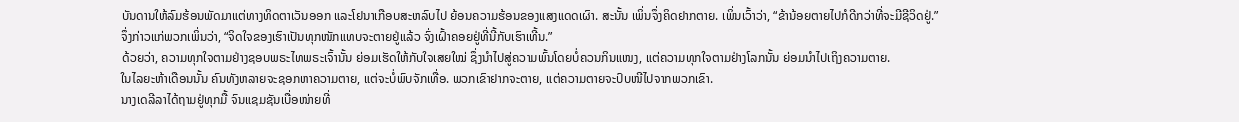ບັນດານໃຫ້ລົມຮ້ອນພັດມາແຕ່ທາງທິດຕາເວັນອອກ ແລະໂຢນາເກືອບສະຫລົບໄປ ຍ້ອນຄວາມຮ້ອນຂອງແສງແດດເຜົາ. ສະນັ້ນ ເພິ່ນຈຶ່ງຄິດຢາກຕາຍ. ເພິ່ນເວົ້າວ່າ, “ຂ້ານ້ອຍຕາຍໄປກໍດີກວ່າທີ່ຈະມີຊີວິດຢູ່.”
ຈຶ່ງກ່າວແກ່ພວກເພິ່ນວ່າ, “ຈິດໃຈຂອງເຮົາເປັນທຸກໜັກແທບຈະຕາຍຢູ່ແລ້ວ ຈົ່ງເຝົ້າຄອຍຢູ່ທີ່ນີ້ກັບເຮົາເທີ້ນ.”
ດ້ວຍວ່າ, ຄວາມທຸກໃຈຕາມຢ່າງຊອບພຣະໄທພຣະເຈົ້ານັ້ນ ຍ່ອມເຮັດໃຫ້ກັບໃຈເສຍໃໝ່ ຊຶ່ງນຳໄປສູ່ຄວາມພົ້ນໂດຍບໍ່ຄວນກິນແໜງ, ແຕ່ຄວາມທຸກໃຈຕາມຢ່າງໂລກນັ້ນ ຍ່ອມນຳໄປເຖິງຄວາມຕາຍ.
ໃນໄລຍະຫ້າເດືອນນັ້ນ ຄົນທັງຫລາຍຈະຊອກຫາຄວາມຕາຍ, ແຕ່ຈະບໍ່ພົບຈັກເທື່ອ. ພວກເຂົາຢາກຈະຕາຍ, ແຕ່ຄວາມຕາຍຈະປົບໜີໄປຈາກພວກເຂົາ.
ນາງເດລີລາໄດ້ຖາມຢູ່ທຸກມື້ ຈົນແຊມຊັນເບື່ອໜ່າຍທີ່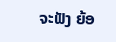ຈະຟັງ ຍ້ອ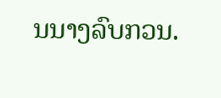ນນາງລົບກວນ.